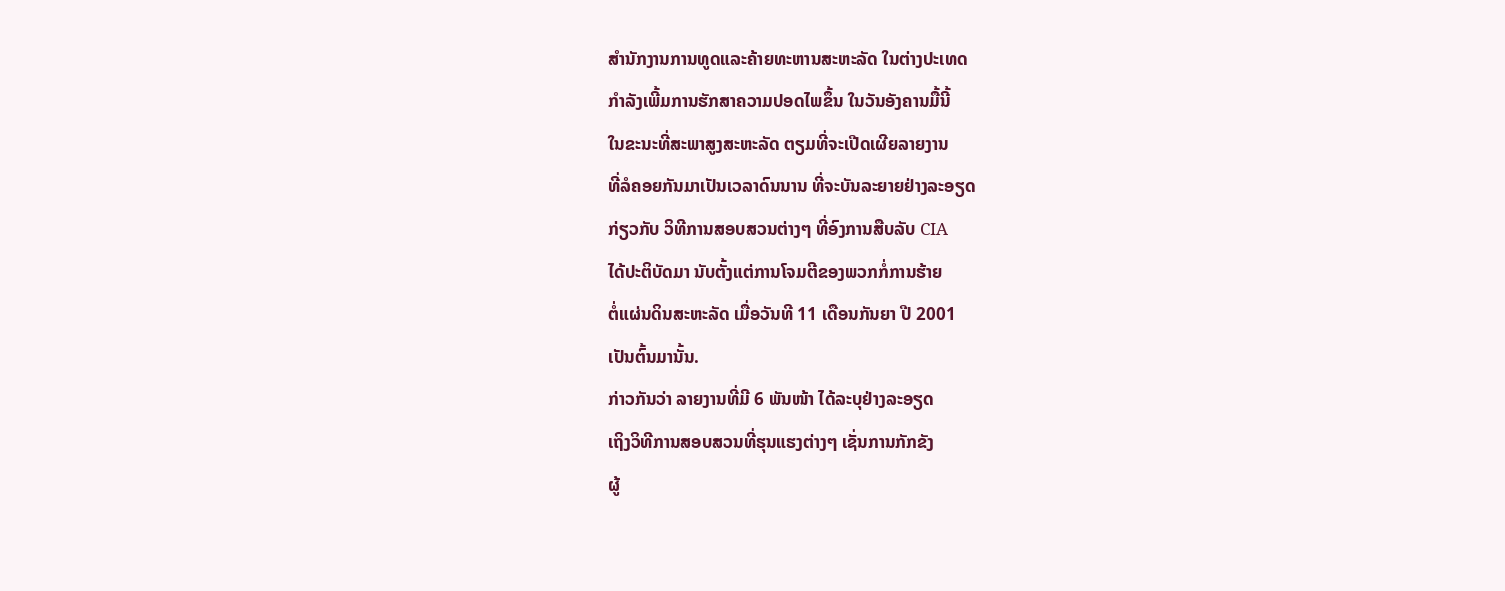ສຳນັກງານການທູດແລະຄ້າຍທະຫານສະຫະລັດ ໃນຕ່າງປະເທດ
ກຳລັງເພີ້ມການຮັກສາຄວາມປອດໄພຂຶ້ນ ໃນວັນອັງຄານມື້ນີ້
ໃນຂະນະທີ່ສະພາສູງສະຫະລັດ ຕຽມທີ່ຈະເປີດເຜີຍລາຍງານ
ທີ່ລໍຄອຍກັນມາເປັນເວລາດົນນານ ທີ່ຈະບັນລະຍາຍຢ່າງລະອຽດ
ກ່ຽວກັບ ວິທີການສອບສວນຕ່າງໆ ທີ່ອົງການສືບລັບ CIA
ໄດ້ປະຕິບັດມາ ນັບຕັ້ງແຕ່ການໂຈມຕີຂອງພວກກໍ່ການຮ້າຍ
ຕໍ່ແຜ່ນດິນສະຫະລັດ ເມື່ອວັນທີ 11 ເດືອນກັນຍາ ປີ 2001
ເປັນຕົ້ນມານັ້ນ.
ກ່າວກັນວ່າ ລາຍງານທີ່ມີ 6 ພັນໜ້າ ໄດ້ລະບຸຢ່າງລະອຽດ
ເຖິງວິທີການສອບສວນທີ່ຮຸນແຮງຕ່າງໆ ເຊັ່ນການກັກຂັງ
ຜູ້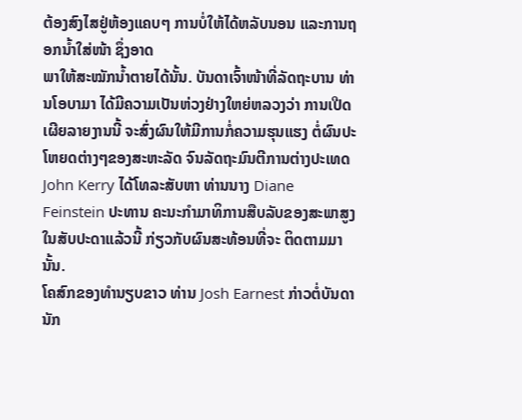ຕ້ອງສົງໄສຢູ່ຫ້ອງແຄບໆ ການບໍ່ໃຫ້ໄດ້ຫລັບນອນ ແລະການຖອກນ້ຳໃສ່ໜ້າ ຊຶ່ງອາດ
ພາໃຫ້ສະໝັກນ້ຳຕາຍໄດ້ນັ້ນ. ບັນດາເຈົ້າໜ້າທີ່ລັດຖະບານ ທ່ານໂອບາມາ ໄດ້ມີຄວາມເປັນຫ່ວງຢ່າງໃຫຍ່ຫລວງວ່າ ການເປີດເຜີຍລາຍງານນີ້ ຈະສົ່ງຜົນໃຫ້ມີການກໍ່ຄວາມຮຸນແຮງ ຕໍ່ຜົນປະໂຫຍດຕ່າງໆຂອງສະຫະລັດ ຈົນລັດຖະມົນຕີການຕ່າງປະເທດ John Kerry ໄດ້ໂທລະສັບຫາ ທ່ານນາງ Diane Feinstein ປະທານ ຄະນະກຳມາທິການສືບລັບຂອງສະພາສູງ ໃນສັບປະດາແລ້ວນີ້ ກ່ຽວກັບຜົນສະທ້ອນທີ່ຈະ ຕິດຕາມມານັ້ນ.
ໂຄສົກຂອງທຳນຽບຂາວ ທ່ານ Josh Earnest ກ່າວຕໍ່ບັນດານັກ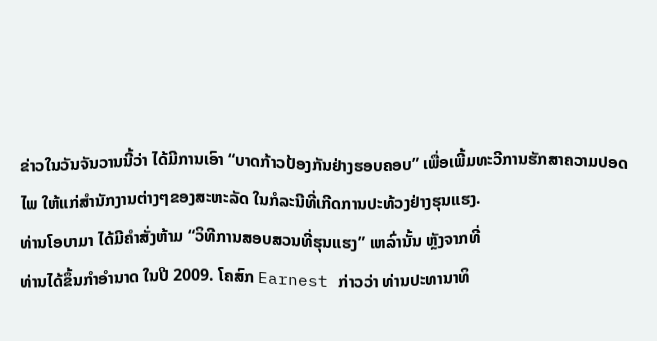ຂ່າວໃນວັນຈັນວານນີ້ວ່າ ໄດ້ມີການເອົາ “ບາດກ້າວປ້ອງກັນຢ່າງຮອບຄອບ” ເພື່ອເພີ້ມທະວີການຮັກສາຄວາມປອດ
ໄພ ໃຫ້ແກ່ສຳນັກງານຕ່າງໆຂອງສະຫະລັດ ໃນກໍລະນີທີ່ເກີດການປະທ້ວງຢ່າງຮຸນແຮງ.
ທ່ານໂອບາມາ ໄດ້ມີຄຳສັ່ງຫ້າມ “ວິທີການສອບສວນທີ່ຮຸນແຮງ” ເຫລົ່ານັ້ນ ຫຼັງຈາກທີ່
ທ່ານໄດ້ຂຶ້ນກຳອຳນາດ ໃນປີ 2009. ໂຄສົກ Earnest ກ່າວວ່າ ທ່ານປະທານາທິ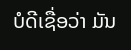ບໍດີເຊື່ອວ່າ ມັນ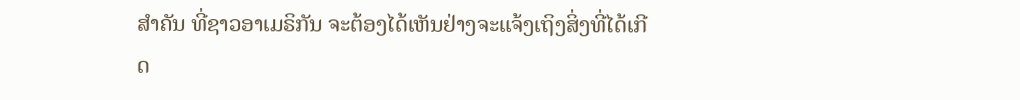ສຳຄັນ ທີ່ຊາວອາເມຣິກັນ ຈະຕ້ອງໄດ້ເຫັນຢ່າງຈະແຈ້ງເຖິງສິ່ງທີ່ໄດ້ເກີດ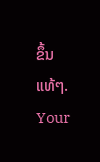ຂຶ້ນແທ້ໆ.
Your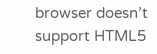browser doesn’t support HTML5